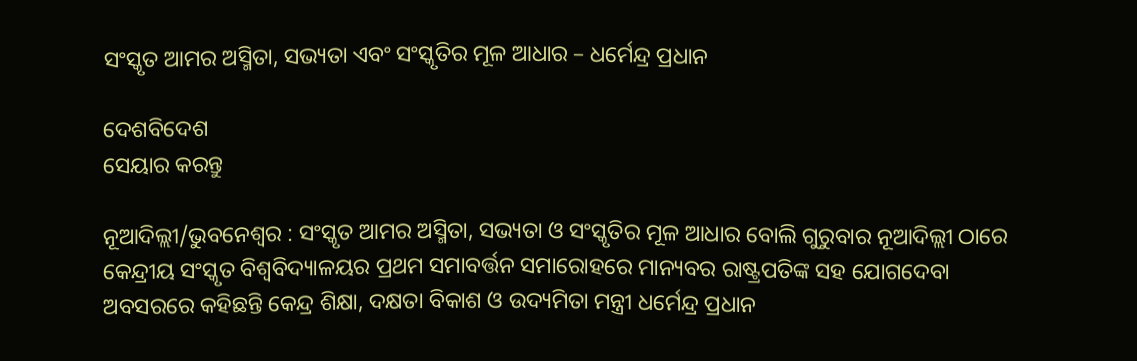ସଂସ୍କୃତ ଆମର ଅସ୍ମିତା, ସଭ୍ୟତା ଏବଂ ସଂସ୍କୃତିର ମୂଳ ଆଧାର – ଧର୍ମେନ୍ଦ୍ର ପ୍ରଧାନ

ଦେଶବିଦେଶ
ସେୟାର କରନ୍ତୁ

ନୂଆଦିଲ୍ଲୀ/ଭୁବନେଶ୍ୱର : ସଂସ୍କୃତ ଆମର ଅସ୍ମିତା, ସଭ୍ୟତା ଓ ସଂସ୍କୃତିର ମୂଳ ଆଧାର ବୋଲି ଗୁରୁବାର ନୂଆଦିଲ୍ଲୀ ଠାରେ କେନ୍ଦ୍ରୀୟ ସଂସ୍କୃତ ବିଶ୍ୱବିଦ୍ୟାଳୟର ପ୍ରଥମ ସମାବର୍ତ୍ତନ ସମାରୋହରେ ମାନ୍ୟବର ରାଷ୍ଟ୍ରପତିଙ୍କ ସହ ଯୋଗଦେବା ଅବସରରେ କହିଛନ୍ତି କେନ୍ଦ୍ର ଶିକ୍ଷା, ଦକ୍ଷତା ବିକାଶ ଓ ଉଦ୍ୟମିତା ମନ୍ତ୍ରୀ ଧର୍ମେନ୍ଦ୍ର ପ୍ରଧାନ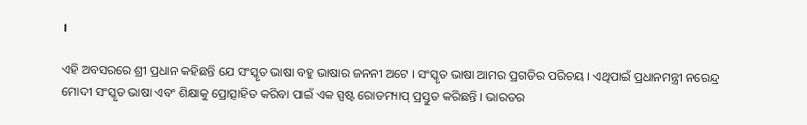।

ଏହି ଅବସରରେ ଶ୍ରୀ ପ୍ରଧାନ କହିଛନ୍ତି ଯେ ସଂସ୍କୃତ ଭାଷା ବହୁ ଭାଷାର ଜନନୀ ଅଟେ । ସଂସ୍କୃତ ଭାଷା ଆମର ପ୍ରଗତିର ପରିଚୟ । ଏଥିପାଇଁ ପ୍ରଧାନମନ୍ତ୍ରୀ ନରେନ୍ଦ୍ର ମୋଦୀ ସଂସ୍କୃତ ଭାଷା ଏବଂ ଶିକ୍ଷାକୁ ପ୍ରୋତ୍ସାହିତ କରିବା ପାଇଁ ଏକ ସ୍ପଷ୍ଟ ରୋଡମ୍ୟାପ୍ ପ୍ରସ୍ତୁତ କରିଛନ୍ତି । ଭାରତର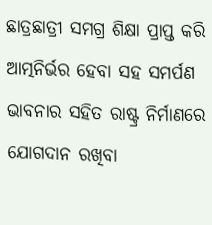ଛାତ୍ରଛାତ୍ରୀ ସମଗ୍ର ଶିକ୍ଷା ପ୍ରାପ୍ତ କରି ଆତ୍ମନିର୍ଭର ହେବା ସହ ସମର୍ପଣ ଭାବନାର ସହିତ ରାଷ୍ଟ୍ର ନିର୍ମାଣରେ ଯୋଗଦାନ ରଖିବା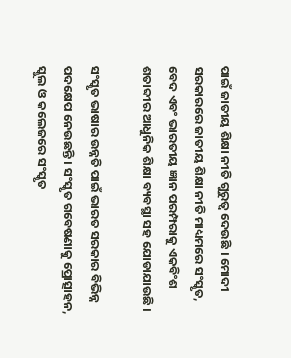ପାଇଁ ଜାତୀୟ ଶିକ୍ଷା ନୀତି ଗୁରୁତ୍ୱ ଦେଉଛି । ମୋଦୀ ସରକାରରେ ଜାତୀୟ ଶିକ୍ଷା ନୀତି ମାଧ୍ୟମରେ ସଂସ୍କୃତ, ବେଦ ଏବଂ ଭାରତୀୟ ଜ୍ଞାନ ପରମ୍ପରାକୁ ଏକବିଂଶ ଶତାବ୍ଦୀର ଆଧୁନିକ ଶିକ୍ଷା ବ୍ୟବସ୍ଥା ସହ ଯୋଡାଯାଉଛି ।

ସଂସ୍କୃତ ଭାଷାର ଉନ୍ନତି ପାଇଁ ଭାରତ ସରକାର ବିଭିନ୍ନ ପଦକ୍ଷେପ ନେଉଛନ୍ତି । ସଂସ୍କୃତ ଗବେଷଣାକୁ ପ୍ରୋତ୍ସାହନ, ସ୍କୁଲ ଓ କଲେଜରେ ସଂସ୍କୃତ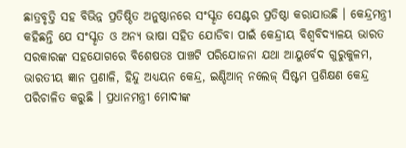ଛାତ୍ରବୃତ୍ତି ସହ ବିଭିନ୍ନ ପ୍ରତିଷ୍ଠିତ ଅନୁଷ୍ଠାନରେ ସଂସ୍କୃତ ସେଣ୍ଟର ପ୍ରତିଷ୍ଠା କରାଯାଉଛି । କେନ୍ଦ୍ରମନ୍ତ୍ରୀ କହିଛନ୍ତି ଯେ ସଂସ୍କୃତ ଓ ଅନ୍ୟ ଭାଷା ସହିତ ଯୋଡିବା ପାଇଁ କେନ୍ଦ୍ରୀୟ ବିଶ୍ୱବିଦ୍ୟାଳୟ ଭାରତ ସରକାରଙ୍କ ସହଯୋଗରେ ବିଶେଷତଃ ପାଞ୍ଚଟି ପରିଯୋଜନା ଯଥା ଆୟୁର୍ବେଦ ଗୁରୁକୁଳମ, ଭାରତୀୟ ଜ୍ଞାନ ପ୍ରଣାଳି, ହିନ୍ଦୁ ଅଧ୍ୟୟନ କେନ୍ଦ୍ର, ଇଣ୍ଡିଆନ୍ ନଲେଜ୍ ସିଷ୍ଟମ ପ୍ରଶିକ୍ଷଣ କେନ୍ଦ୍ର ପରିଚାଳିତ କରୁଛି । ପ୍ରଧାନମନ୍ତ୍ରୀ ମୋଦୀଙ୍କ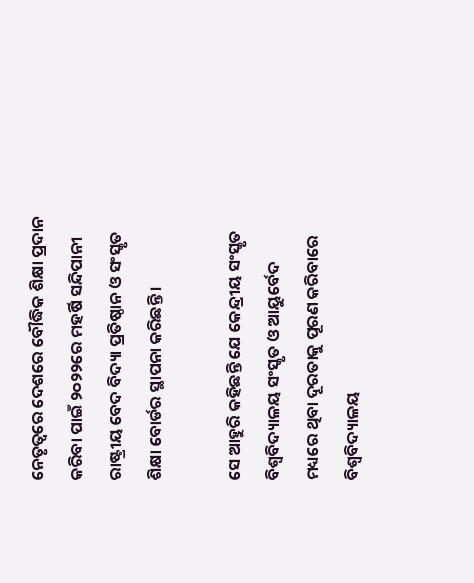ନେତୃତ୍ୱରେ ଦେଶରେ ବୌଦ୍ଧିକ ଶିକ୍ଷା ପ୍ରଦାନ କରିବା ପାଇଁ ୨୦୨୨ରେ ମହର୍ଷି ସନ୍ଦିପାନୀ ରାଷ୍ଟ୍ରୀୟ ବେଦ ବିଦ୍ୟା ପ୍ରତିଷ୍ଠାନ ଓ ସଂସ୍କୃତ ଶିକ୍ଷା ବୋର୍ଡର ସ୍ଥାପନା କରିଛନ୍ତି ।

ସେ ଆହୁରି କହିଛନ୍ତି ଯେ କେନ୍ଦ୍ରୀୟ ସଂସ୍କୃତ ବିଶ୍ୱବିଦ୍ୟାଳୟ ସଂସ୍କୃତ ଓ ଆୟୁର୍ବେଦ ମଧ୍ୟରେ ଥିବା ଦୂରତାକୁ ପୂରଣ କରିବାରେ ବିଶ୍ୱବିଦ୍ୟାଳୟ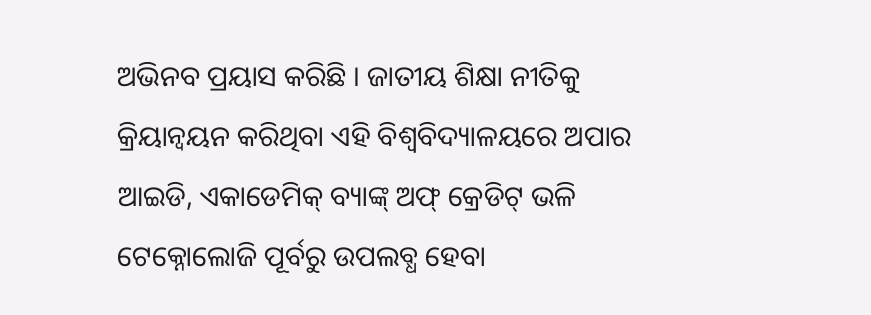ଅଭିନବ ପ୍ରୟାସ କରିଛି । ଜାତୀୟ ଶିକ୍ଷା ନୀତିକୁ କ୍ରିୟାନ୍ୱୟନ କରିଥିବା ଏହି ବିଶ୍ୱବିଦ୍ୟାଳୟରେ ଅପାର ଆଇଡି, ଏକାଡେମିକ୍ ବ୍ୟାଙ୍କ୍ ଅଫ୍ କ୍ରେଡିଟ୍ ଭଳି ଟେକ୍ନୋଲୋଜି ପୂର୍ବରୁ ଉପଲବ୍ଧ ହେବା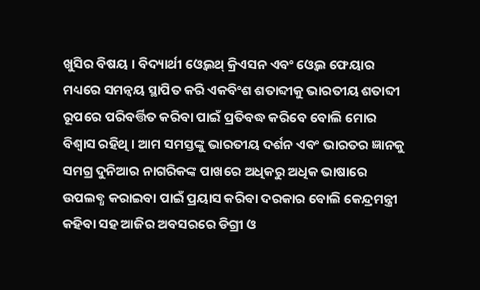ଖୁସିର ବିଷୟ । ବିଦ୍ୟାର୍ଥୀ ଓ୍ୱେଲଥ୍ କ୍ରିଏସନ ଏବଂ ଓ୍ୱେଲ ଫେୟାର ମଧ୍ୟରେ ସମନ୍ୱୟ ସ୍ଥାପିତ କରି ଏକବିଂଶ ଶତାବ୍ଦୀକୁ ଭାରତୀୟ ଶତାବ୍ଦୀ ରୂପରେ ପରିବର୍ତ୍ତିତ କରିବା ପାଇଁ ପ୍ରତିବଦ୍ଧ କରିବେ ବୋଲି ମୋର ବିଶ୍ୱାସ ରହିଥି । ଆମ ସମସ୍ତଙ୍କୁ ଭାରତୀୟ ଦର୍ଶନ ଏବଂ ଭାରତର ଜ୍ଞାନକୁ ସମଗ୍ର ଦୁନିଆର ନାଗରିକଙ୍କ ପାଖରେ ଅଧିକରୁ ଅଧିକ ଭାଷାରେ ଉପଲବ୍ଧ କରାଇବା ପାଇଁ ପ୍ରୟାସ କରିବା ଦରକାର ବୋଲି କେନ୍ଦ୍ରମନ୍ତ୍ରୀ କହିବା ସହ ଆଜିର ଅବସରରେ ଡିଗ୍ରୀ ଓ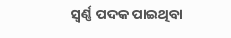ସ୍ୱର୍ଣ୍ଣ ପଦକ ପାଇଥିବା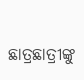ଛାତ୍ରଛାତ୍ରୀଙ୍କୁ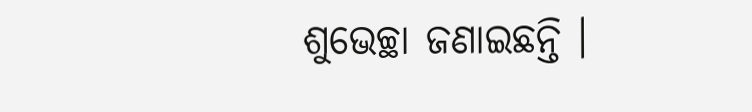ଶୁଭେଚ୍ଛା ଜଣାଇଛନ୍ତି ।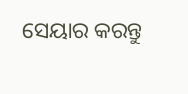ସେୟାର କରନ୍ତୁ